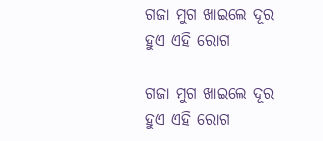ଗଜା ମୁଗ ଖାଇଲେ ଦୂର ହୁଏ ଏହି ରୋଗ

ଗଜା ମୁଗ ଖାଇଲେ ଦୂର ହୁଏ ଏହି ରୋଗ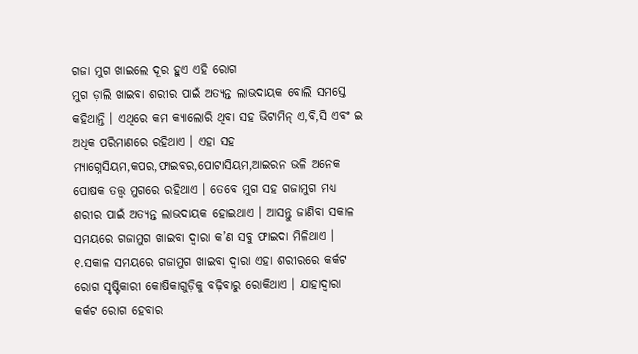ଗଜା ମୁଗ ଖାଇଲେ ଦୂର ହୁଏ ଏହି ରୋଗ
ମୁଗ ଡ଼ାଲି ଖାଇବା ଶରୀର ପାଇଁ ଅତ୍ୟନ୍ତ ଲାଭଦାୟକ ବୋଲି ସମସ୍ତେ କହିଥାନ୍ତି । ଏଥିରେ କମ କ୍ୟାଲୋରି ଥିବା ସହ ଭିଟାମିନ୍‌ ଏ,ବି,ସି ଏବଂ ଇ ଅଧିକ ପରିମାଣରେ ରହିଥାଏ । ଏହା ସହ ମ୍ୟାଗ୍ନେସିୟମ,କପର,ଫାଇବର,ପୋଟାସିୟମ,ଆଇରନ ଭଳି ଅନେକ ପୋଷକ ତତ୍ତ୍ୱ ମୁଗରେ ରହିଥାଏ । ତେବେ ମୁଗ ସହ ଗଜାମୁଗ ମଧ୍ୟ ଶରୀର ପାଇଁ ଅତ୍ୟନ୍ତ ଲାଭଦାୟକ ହୋଇଥାଏ । ଆସନ୍ତୁ ଜାଣିବା ସକାଳ ସମୟରେ ଗଜାମୁଗ ଖାଇବା ଦ୍ୱାରା କ’ଣ ସବୁ ଫାଇଦା ମିଳିଥାଏ । ୧.ସକାଳ ସମୟରେ ଗଜାମୁଗ ଖାଇବା ଦ୍ୱାରା ଏହା ଶରୀରରେ କର୍କଟ ରୋଗ ସୃଷ୍ଟିକାରୀ କୋଷିକାଗୁଡ଼ିକୁ ବଢ଼ିବାରୁ ରୋକିଥାଏ । ଯାହାଦ୍ୱାରା କର୍କଟ ରୋଗ ହେବାର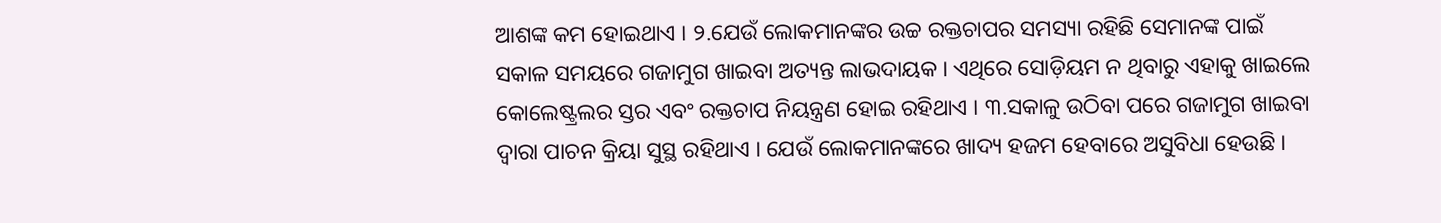ଆଶଙ୍କ କମ ହୋଇଥାଏ । ୨.ଯେଉଁ ଲୋକମାନଙ୍କର ଉଚ୍ଚ ରକ୍ତଚାପର ସମସ୍ୟା ରହିଛି ସେମାନଙ୍କ ପାଇଁ ସକାଳ ସମୟରେ ଗଜାମୁଗ ଖାଇବା ଅତ୍ୟନ୍ତ ଲାଭଦାୟକ । ଏଥିରେ ସୋଡ଼ିୟମ ନ ଥିବାରୁ ଏହାକୁ ଖାଇଲେ କୋଲେଷ୍ଟ୍ରଲର ସ୍ତର ଏବଂ ରକ୍ତଚାପ ନିୟନ୍ତ୍ରଣ ହୋଇ ରହିଥାଏ । ୩.ସକାଳୁ ଉଠିବା ପରେ ଗଜାମୁଗ ଖାଇବା ଦ୍ୱାରା ପାଚନ କ୍ରିୟା ସୁସ୍ଥ ରହିଥାଏ । ଯେଉଁ ଲୋକମାନଙ୍କରେ ଖାଦ୍ୟ ହଜମ ହେବାରେ ଅସୁବିଧା ହେଉଛି ।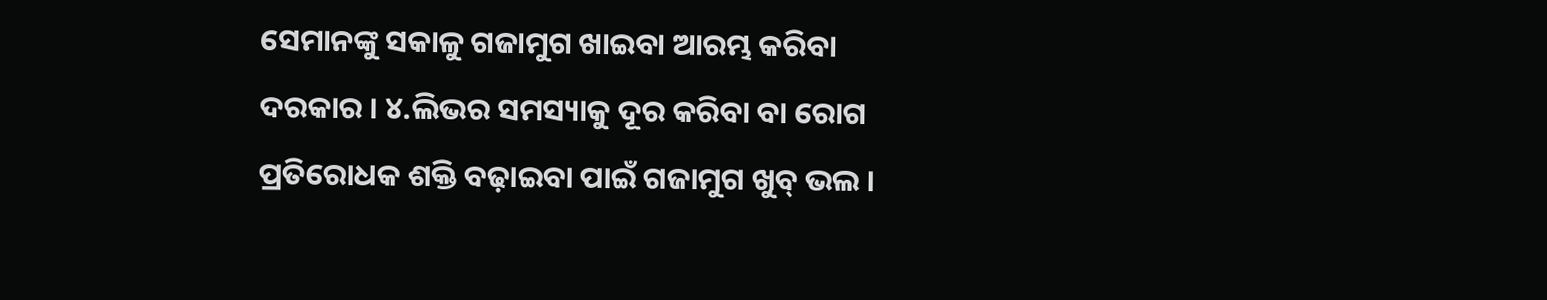ସେମାନଙ୍କୁ ସକାଳୁ ଗଜାମୁଗ ଖାଇବା ଆରମ୍ଭ କରିବା ଦରକାର । ୪.ଲିଭର ସମସ୍ୟାକୁ ଦୂର କରିବା ବା ରୋଗ ପ୍ରତିରୋଧକ ଶକ୍ତି ବଢ଼ାଇବା ପାଇଁ ଗଜାମୁଗ ଖୁବ୍‌ ଭଲ ।